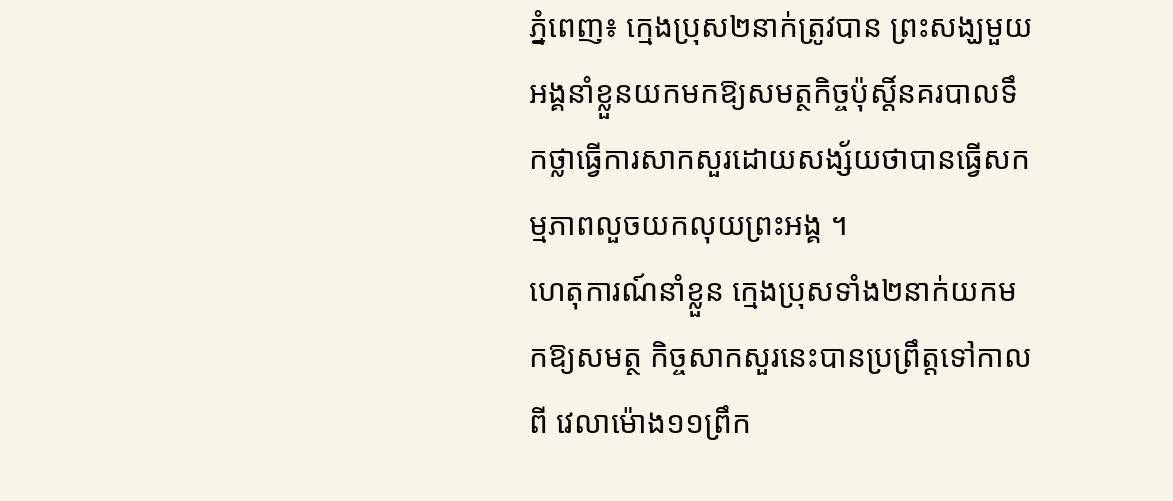ភ្នំពេញ៖ ក្មេងប្រុស២នាក់ត្រូវបាន ព្រះសង្ឃមួយអង្គនាំខ្លួនយកមកឱ្យសមត្ថកិច្ចប៉ុស្ដិ៍នគរបាលទឹកថ្លាធ្វើការសាកសួរដោយសង្ស័យថាបានធ្វើសកម្មភាពលួចយកលុយព្រះអង្គ ។
ហេតុការណ៍នាំខ្លួន ក្មេងប្រុសទាំង២នាក់យកមកឱ្យសមត្ថ កិច្ចសាកសួរនេះបានប្រព្រឹត្ដទៅកាលពី វេលាម៉ោង១១ព្រឹក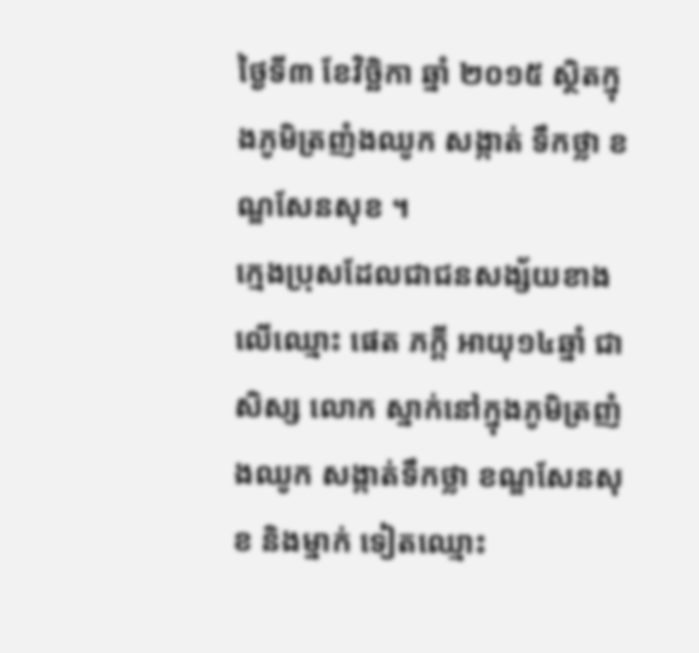ថ្ងៃទី៣ ខែវិច្ឆិកា ឆ្នាំ ២០១៥ ស្ថិតក្នុងភូមិត្រញំងឈូក សង្កាត់ ទឹកថ្លា ខណ្ឌសែនសុខ ។
ក្មេងប្រុសដែលជាជនសង្ស័យខាងលើឈ្មោះ ផេត ភក្ដី អាយុ១៤ឆ្នាំ ជាសិស្ស លោក ស្នាក់នៅក្នុងភូមិត្រញំងឈូក សង្កាត់ទឹកថ្លា ខណ្ឌសែនសុខ និងម្នាក់ ទៀតឈ្មោះ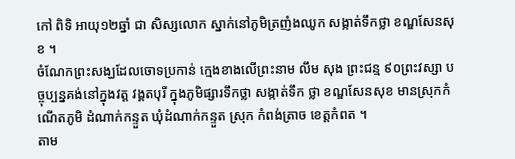កៅ ពិទិ អាយុ១២ឆ្នាំ ជា សិស្សលោក ស្នាក់នៅភូមិត្រញំងឈូក សង្កាត់ទឹកថ្លា ខណ្ឌសែនសុខ ។
ចំណែកព្រះសង្ឃដែលចោទប្រកាន់ ក្មេងខាងលើព្រះនាម លឹម សុង ព្រះជន្ម ៩០ព្រះវស្សា បច្ចុប្បន្នគង់នៅក្នុងវត្ដ វង្គតបុរី ក្នុងភូមិផ្សារទឹកថ្លា សង្កាត់ទឹក ថ្លា ខណ្ឌសែនសុខ មានស្រុកកំណើតភូមិ ដំណាក់កន្ទួត ឃុំដំណាក់កន្ទួត ស្រុក កំពង់ត្រាច ខេត្ដកំពត ។
តាម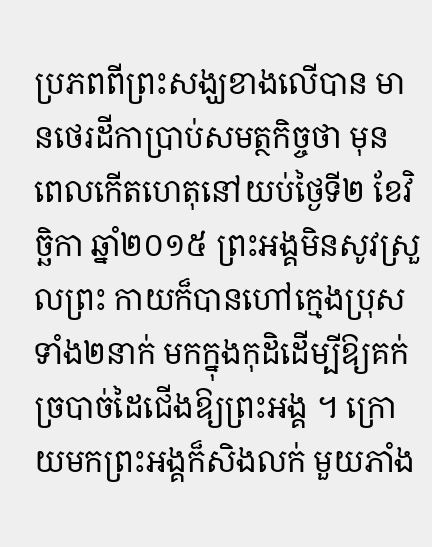ប្រភពពីព្រះសង្ឃខាងលើបាន មានថេរដីកាប្រាប់សមត្ថកិច្ចថា មុន ពេលកើតហេតុនៅយប់ថ្ងៃទី២ ខែវិច្ឆិកា ឆ្នាំ២០១៥ ព្រះអង្គមិនសូវស្រួលព្រះ កាយក៏បានហៅក្មេងប្រុសទាំង២នាក់ មកក្នុងកុដិដើម្បីឱ្យគក់ច្របាច់ដៃជើងឱ្យព្រះអង្គ ។ ក្រោយមកព្រះអង្គក៏សិងលក់ មួយភាំង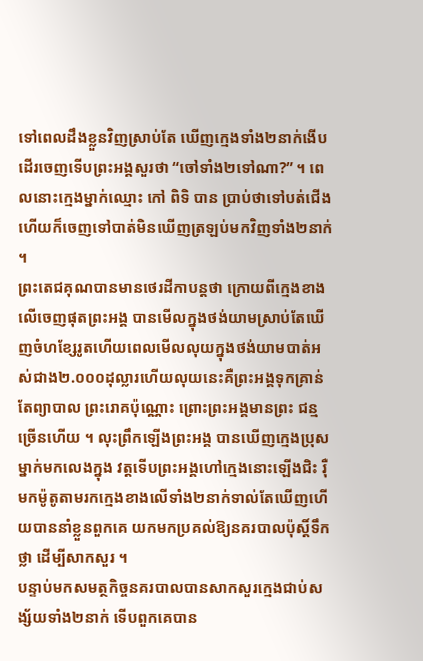ទៅពេលដឹងខ្លួនវិញស្រាប់តែ ឃើញក្មេងទាំង២នាក់ងើបដើរចេញទើបព្រះអង្គសួរថា “ចៅទាំង២ទៅណា?” ។ ពេលនោះក្មេងម្នាក់ឈ្មោះ កៅ ពិទិ បាន ប្រាប់ថាទៅបត់ជើងហើយក៏ចេញទៅបាត់មិនឃើញត្រឡប់មកវិញទាំង២នាក់ ។
ព្រះតេជគុណបានមានថេរដីកាបន្ដថា ក្រោយពីក្មេងខាងលើចេញផុតព្រះអង្គ បានមើលក្នុងថង់យាមស្រាប់តែឃើញចំហខ្សែរូតហើយពេលមើលលុយក្នុងថង់យាមបាត់អស់ជាង២.០០០ដុល្លារហើយលុយនេះគឺព្រះអង្គទុកគ្រាន់តែព្យាបាល ព្រះរោគប៉ុណ្ណោះ ព្រោះព្រះអង្គមានព្រះ ជន្មច្រើនហើយ ។ លុះព្រឹកឡើងព្រះអង្គ បានឃើញក្មេងប្រុសម្នាក់មកលេងក្នុង វត្ដទើបព្រះអង្គហៅក្មេងនោះឡើងជិះ រ៉ឺមកម៉ូតូតាមរកក្មេងខាងលើទាំង២នាក់ទាល់តែឃើញហើយបាននាំខ្លួនពួកគេ យកមកប្រគល់ឱ្យនគរបាលប៉ុស្ដិ៍ទឹកថ្លា ដើម្បីសាកសួរ ។
បន្ទាប់មកសមត្ថកិច្ចនគរបាលបានសាកសួរក្មេងជាប់សង្ស័យទាំង២នាក់ ទើបពួកគេបាន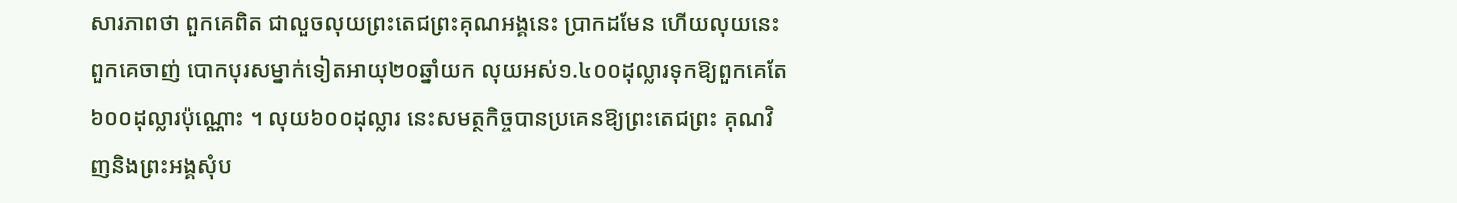សារភាពថា ពួកគេពិត ជាលួចលុយព្រះតេជព្រះគុណអង្គនេះ ប្រាកដមែន ហើយលុយនេះពួកគេចាញ់ បោកបុរសម្នាក់ទៀតអាយុ២០ឆ្នាំយក លុយអស់១.៤០០ដុល្លារទុកឱ្យពួកគេតែ៦០០ដុល្លារប៉ុណ្ណោះ ។ លុយ៦០០ដុល្លារ នេះសមត្ថកិច្ចបានប្រគេនឱ្យព្រះតេជព្រះ គុណវិញនិងព្រះអង្គសុំប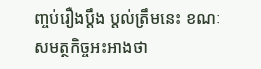ញ្ចប់រឿងប្ដឹង ប្ដល់ត្រឹមនេះ ខណៈសមត្ថកិច្ចអះអាងថា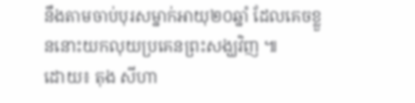នឹងតាមចាប់បុរសម្នាក់អាយុ២០ឆ្នាំ ដែលគេចខ្លួននោះយកលុយប្រគេនព្រះសង្ឃវិញ ៕
ដោយ៖ តុង សីហា